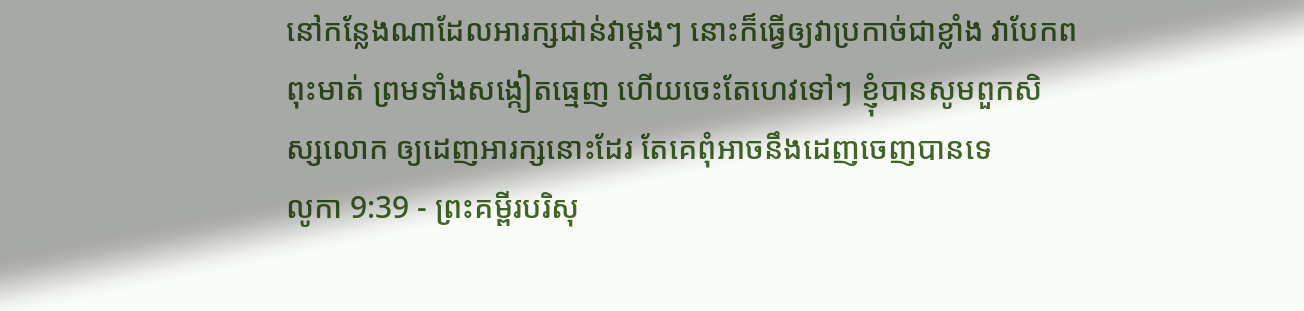នៅកន្លែងណាដែលអារក្សជាន់វាម្តងៗ នោះក៏ធ្វើឲ្យវាប្រកាច់ជាខ្លាំង វាបែកពពុះមាត់ ព្រមទាំងសង្កៀតធ្មេញ ហើយចេះតែហេវទៅៗ ខ្ញុំបានសូមពួកសិស្សលោក ឲ្យដេញអារក្សនោះដែរ តែគេពុំអាចនឹងដេញចេញបានទេ
លូកា 9:39 - ព្រះគម្ពីរបរិសុ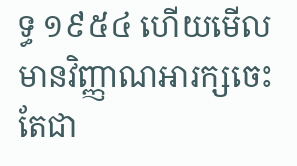ទ្ធ ១៩៥៤ ហើយមើល មានវិញ្ញាណអារក្សចេះតែជា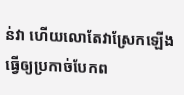ន់វា ហើយលោតែវាស្រែកឡើង ធ្វើឲ្យប្រកាច់បែកព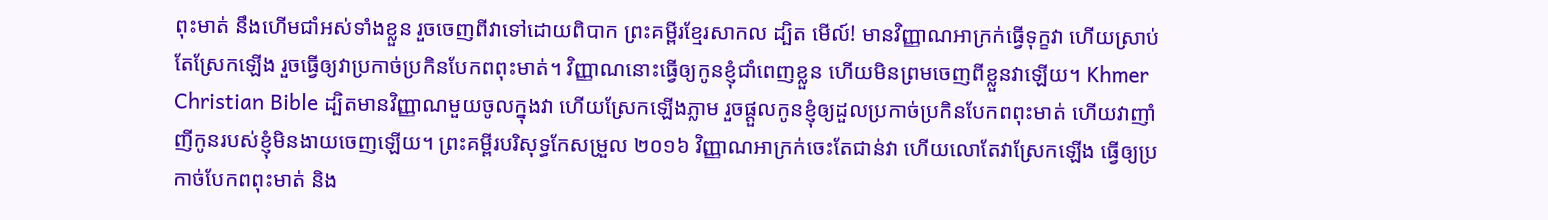ពុះមាត់ នឹងហើមជាំអស់ទាំងខ្លួន រួចចេញពីវាទៅដោយពិបាក ព្រះគម្ពីរខ្មែរសាកល ដ្បិត មើល៍! មានវិញ្ញាណអាក្រក់ធ្វើទុក្ខវា ហើយស្រាប់តែស្រែកឡើង រួចធ្វើឲ្យវាប្រកាច់ប្រកិនបែកពពុះមាត់។ វិញ្ញាណនោះធ្វើឲ្យកូនខ្ញុំជាំពេញខ្លួន ហើយមិនព្រមចេញពីខ្លួនវាឡើយ។ Khmer Christian Bible ដ្បិតមានវិញ្ញាណមួយចូលក្នុងវា ហើយស្រែកឡើងភ្លាម រួចផ្ដួលកូនខ្ញុំឲ្យដួលប្រកាច់ប្រកិនបែកពពុះមាត់ ហើយវាញាំញីកូនរបស់ខ្ញុំមិនងាយចេញឡើយ។ ព្រះគម្ពីរបរិសុទ្ធកែសម្រួល ២០១៦ វិញ្ញាណអាក្រក់ចេះតែជាន់វា ហើយលោតែវាស្រែកឡើង ធ្វើឲ្យប្រកាច់បែកពពុះមាត់ និង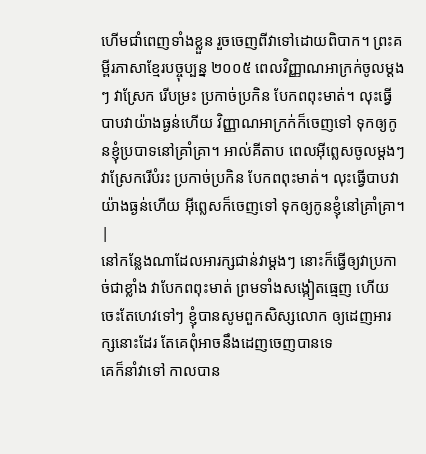ហើមជាំពេញទាំងខ្លួន រួចចេញពីវាទៅដោយពិបាក។ ព្រះគម្ពីរភាសាខ្មែរបច្ចុប្បន្ន ២០០៥ ពេលវិញ្ញាណអាក្រក់ចូលម្ដងៗ វាស្រែក រើបម្រះ ប្រកាច់ប្រកិន បែកពពុះមាត់។ លុះធ្វើបាបវាយ៉ាងធ្ងន់ហើយ វិញ្ញាណអាក្រក់ក៏ចេញទៅ ទុកឲ្យកូនខ្ញុំប្របាទនៅគ្រាំគ្រា។ អាល់គីតាប ពេលអ៊ីព្លេសចូលម្ដងៗវាស្រែករើបំរះ ប្រកាច់ប្រកិន បែកពពុះមាត់។ លុះធ្វើបាបវាយ៉ាងធ្ងន់ហើយ អ៊ីព្លេសក៏ចេញទៅ ទុកឲ្យកូនខ្ញុំនៅគ្រាំគ្រា។ |
នៅកន្លែងណាដែលអារក្សជាន់វាម្តងៗ នោះក៏ធ្វើឲ្យវាប្រកាច់ជាខ្លាំង វាបែកពពុះមាត់ ព្រមទាំងសង្កៀតធ្មេញ ហើយចេះតែហេវទៅៗ ខ្ញុំបានសូមពួកសិស្សលោក ឲ្យដេញអារក្សនោះដែរ តែគេពុំអាចនឹងដេញចេញបានទេ
គេក៏នាំវាទៅ កាលបាន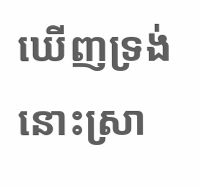ឃើញទ្រង់ នោះស្រា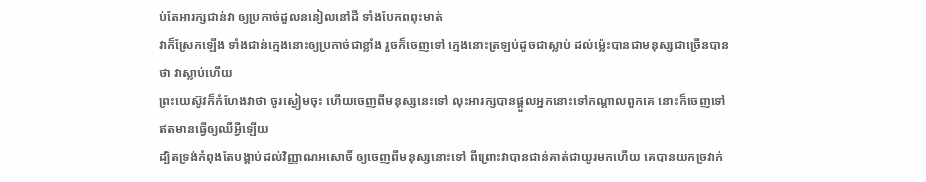ប់តែអារក្សជាន់វា ឲ្យប្រកាច់ដួលននៀលនៅដី ទាំងបែកពពុះមាត់
វាក៏ស្រែកឡើង ទាំងជាន់ក្មេងនោះឲ្យប្រកាច់ជាខ្លាំង រួចក៏ចេញទៅ ក្មេងនោះត្រឡប់ដូចជាស្លាប់ ដល់ម៉្លេះបានជាមនុស្សជាច្រើនបានថា វាស្លាប់ហើយ
ព្រះយេស៊ូវក៏កំហែងវាថា ចូរស្ងៀមចុះ ហើយចេញពីមនុស្សនេះទៅ លុះអារក្សបានផ្តួលអ្នកនោះទៅកណ្តាលពួកគេ នោះក៏ចេញទៅឥតមានធ្វើឲ្យឈឺអ្វីឡើយ
ដ្បិតទ្រង់កំពុងតែបង្គាប់ដល់វិញ្ញាណអសោចិ៍ ឲ្យចេញពីមនុស្សនោះទៅ ពីព្រោះវាបានជាន់គាត់ជាយូរមកហើយ គេបានយកច្រវាក់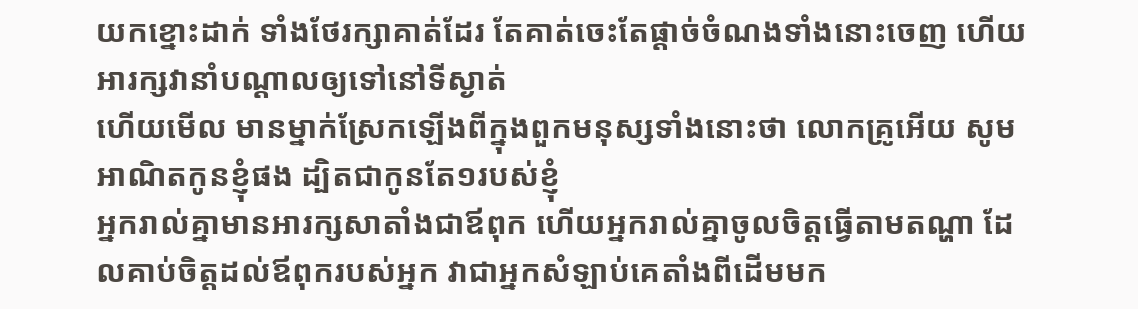យកខ្នោះដាក់ ទាំងថែរក្សាគាត់ដែរ តែគាត់ចេះតែផ្តាច់ចំណងទាំងនោះចេញ ហើយអារក្សវានាំបណ្តាលឲ្យទៅនៅទីស្ងាត់
ហើយមើល មានម្នាក់ស្រែកឡើងពីក្នុងពួកមនុស្សទាំងនោះថា លោកគ្រូអើយ សូមអាណិតកូនខ្ញុំផង ដ្បិតជាកូនតែ១របស់ខ្ញុំ
អ្នករាល់គ្នាមានអារក្សសាតាំងជាឪពុក ហើយអ្នករាល់គ្នាចូលចិត្តធ្វើតាមតណ្ហា ដែលគាប់ចិត្តដល់ឪពុករបស់អ្នក វាជាអ្នកសំឡាប់គេតាំងពីដើមមក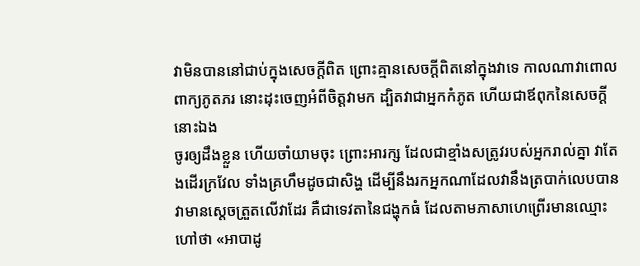វាមិនបាននៅជាប់ក្នុងសេចក្ដីពិត ព្រោះគ្មានសេចក្ដីពិតនៅក្នុងវាទេ កាលណាវាពោលពាក្យភូតភរ នោះដុះចេញអំពីចិត្តវាមក ដ្បិតវាជាអ្នកកំភូត ហើយជាឪពុកនៃសេចក្ដីនោះឯង
ចូរឲ្យដឹងខ្លួន ហើយចាំយាមចុះ ព្រោះអារក្ស ដែលជាខ្មាំងសត្រូវរបស់អ្នករាល់គ្នា វាតែងដើរក្រវែល ទាំងគ្រហឹមដូចជាសិង្ហ ដើម្បីនឹងរកអ្នកណាដែលវានឹងត្របាក់លេបបាន
វាមានស្តេចត្រួតលើវាដែរ គឺជាទេវតានៃជង្ហុកធំ ដែលតាមភាសាហេព្រើរមានឈ្មោះហៅថា «អាបាដូ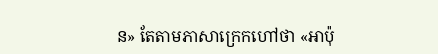ន» តែតាមភាសាក្រេកហៅថា «អាប៉ុ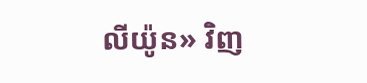លីយ៉ូន» វិញ